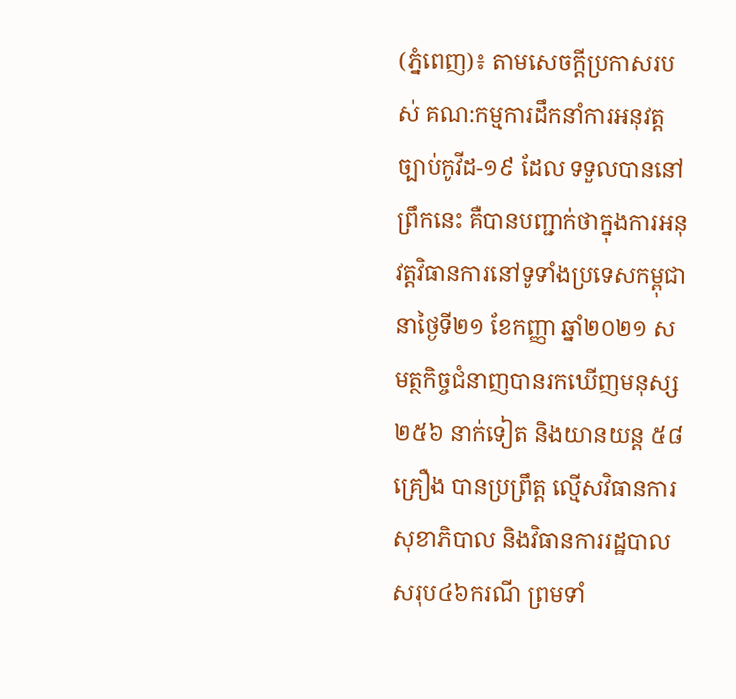(ភ្នំពេញ)៖ តាមសេចក្តីប្រកាសរបស់ គណ:កម្មការដឹកនាំការអនុវត្តច្បាប់កូវីដ-១៩ ដែល ទទួលបាននៅព្រឹកនេះ គឺបានបញ្ជាក់ថាក្នុងការអនុវត្តវិធានការនៅទូទាំងប្រទេសកម្ពុជា នាថ្ងៃទី២១ ខែកញ្ញា ឆ្នាំ២០២១ សមត្ថកិច្ចជំនាញបានរកឃើញមនុស្ស ២៥៦ នាក់ទៀត និងយានយន្ត ៥៨ គ្រឿង បានប្រព្រឹត្ត ល្មើសវិធានការសុខាភិបាល និងវិធានការរដ្ឋបាល សរុប៤៦ករណី ព្រមទាំ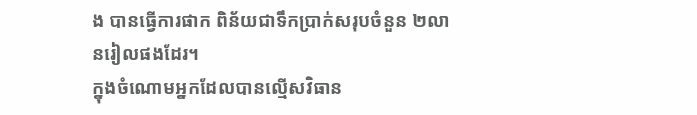ង បានធ្វើការផាក ពិន័យជាទឹកប្រាក់សរុបចំនួន ២លានរៀលផងដែរ។
ក្នុងចំណោមអ្នកដែលបានល្មើសវិធាន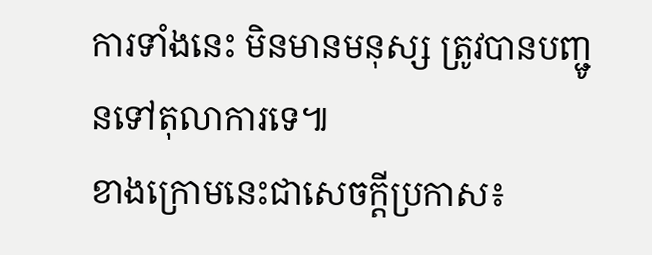ការទាំងនេះ មិនមានមនុស្ស ត្រូវបានបញ្ជូនទៅតុលាការទេ៕
ខាងក្រោមនេះជាសេចក្តីប្រកាស៖